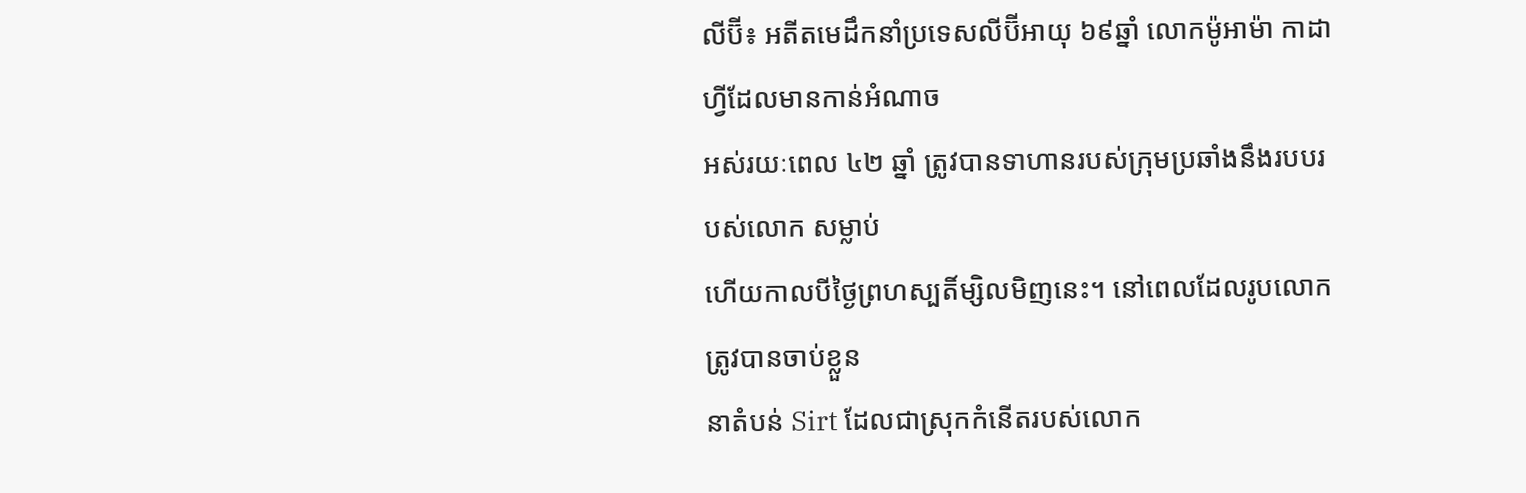លីប៊ី៖ អតីតមេដឹកនាំប្រទេសលីប៊ីអាយុ ៦៩ឆ្នាំ លោកម៉ូអាម៉ា កាដាហ្វីដែលមានកាន់អំណាច
អស់រយៈពេល ៤២ ឆ្នាំ ត្រូវបានទាហានរបស់ក្រុមប្រឆាំងនឹងរបបរបស់លោក សម្លាប់
ហើយកាលបីថ្ងៃព្រហស្បតិ៍ម្សិលមិញនេះ។ នៅពេលដែលរូបលោកត្រូវបានចាប់ខ្លួន
នាតំបន់ Sirt ដែលជាស្រុកកំនើតរបស់លោក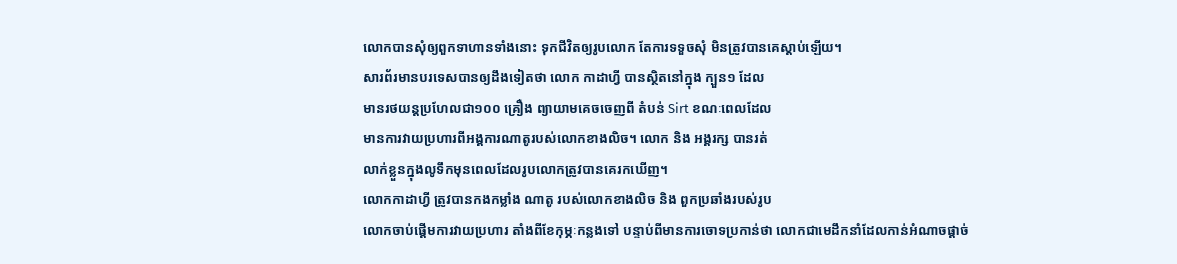លោកបានសុំឲ្យពួកទាហានទាំងនោះ ទុកជីវិតឲ្យរូបលោក តែការទទួចសុំ មិនត្រូវបានគេស្តាប់ឡើយ។
សារព័រមានបរទេសបានឲ្យដឹងទៀតថា លោក កាដាហ្វី បានស្ថិតនៅក្នុង ក្បួន១ ដែល
មានរថយន្តប្រហែលជា១០០ គ្រឿង ព្យាយាមគេចចេញពី តំបន់ Sirt ខណៈពេលដែល
មានការវាយប្រហារពីអង្គការណាតូរបស់លោកខាងលិច។ លោក និង អង្គរក្ស បានរត់
លាក់ខ្លួនក្នុងលូទឹកមុនពេលដែលរូបលោកត្រូវបានគេរកឃើញ។
លោកកាដាហ្វី ត្រូវបានកងកម្លាំង ណាតូ របស់លោកខាងលិច និង ពួកប្រឆាំងរបស់រូប
លោកចាប់ផ្តើមការវាយប្រហារ តាំងពីខែកុម្ភៈកន្លងទៅ បន្ទាប់ពីមានការចោទប្រកាន់ថា លោកជាមេដឹកនាំដែលកាន់អំណាចផ្តាច់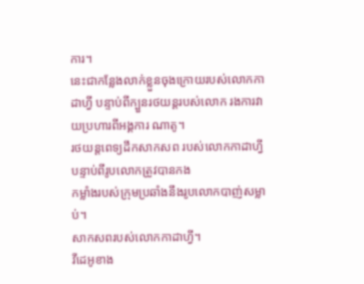ការ។
នេះជាកន្លែងលាក់ខ្លួនចុងក្រោយរបស់លោកកាដាហ្វី បន្ទាប់ពីក្បួនរថយន្តរបស់លោក រងការវាយប្រហារពីអង្គការ ណាតូ។
រថយន្តពេទ្យដឹកសាកសព របស់លោកកាដាហ្វី បន្ទាប់ពីរូបលោកត្រូវបានកង
កម្លាំងរបស់ក្រុមប្រឆាំងនឹងរូបលោកបាញ់សម្លាប់។
សាកសពរបស់លោកកាដាហ្វី។
វីដេអូខាង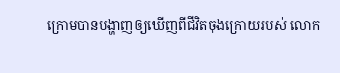ក្រោមបានបង្ហាញឲ្យឃើញពីជីវិតចុងក្រោយរបស់ លោក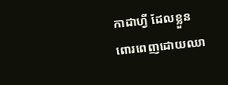កាដាហ្វី ដែលខ្លួន
ពោរពេញដោយឈា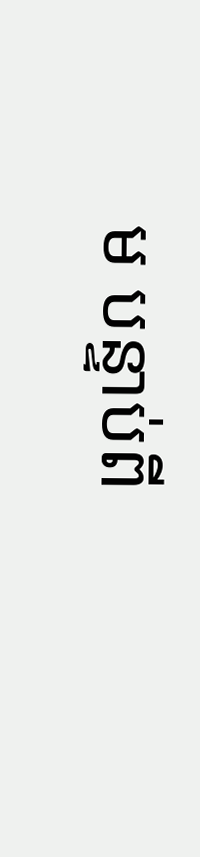ម បន្ទាប់ពី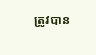ត្រូវបាន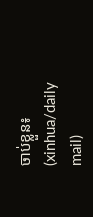ចាប់ខ្លួន៖
(xinhua/daily mail)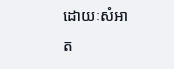ដោយៈសំអាត